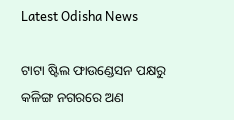Latest Odisha News

ଟାଟା ଷ୍ଟିଲ ଫାଉଣ୍ଡେସନ ପକ୍ଷରୁ କଳିଙ୍ଗ ନଗରରେ ଅଣ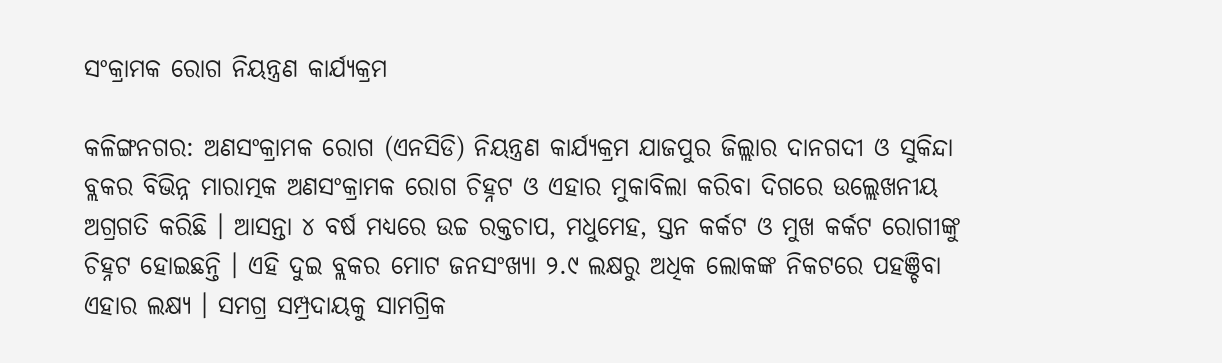ସଂକ୍ରାମକ ରୋଗ ନିୟନ୍ତ୍ରଣ କାର୍ଯ୍ୟକ୍ରମ

କଳିଙ୍ଗନଗର: ଅଣସଂକ୍ରାମକ ରୋଗ (ଏନସିଡି) ନିୟନ୍ତ୍ରଣ କାର୍ଯ୍ୟକ୍ରମ ଯାଜପୁର ଜିଲ୍ଲାର ଦାନଗଦୀ ଓ ସୁକିନ୍ଦା ବ୍ଲକର ବିଭିନ୍ନ ମାରାତ୍ମକ ଅଣସଂକ୍ରାମକ ରୋଗ ଚିହ୍ନଟ ଓ ଏହାର ମୁକାବିଲା କରିବା ଦିଗରେ ଉଲ୍ଲେଖନୀୟ ଅଗ୍ରଗତି କରିଛି । ଆସନ୍ତା ୪ ବର୍ଷ ମଧ୍ୟରେ ଉଚ୍ଚ ରକ୍ତଚାପ, ମଧୁମେହ, ସ୍ତନ କର୍କଟ ଓ ମୁଖ କର୍କଟ ରୋଗୀଙ୍କୁ ଚିହ୍ନଟ ହୋଇଛନ୍ତି । ଏହି ଦୁଇ ବ୍ଲକର ମୋଟ ଜନସଂଖ୍ୟା ୨.୯ ଲକ୍ଷରୁ ଅଧିକ ଲୋକଙ୍କ ନିକଟରେ ପହଞ୍ଚିବା ଏହାର ଲକ୍ଷ୍ୟ । ସମଗ୍ର ସମ୍ପ୍ରଦାୟକୁ ସାମଗ୍ରିକ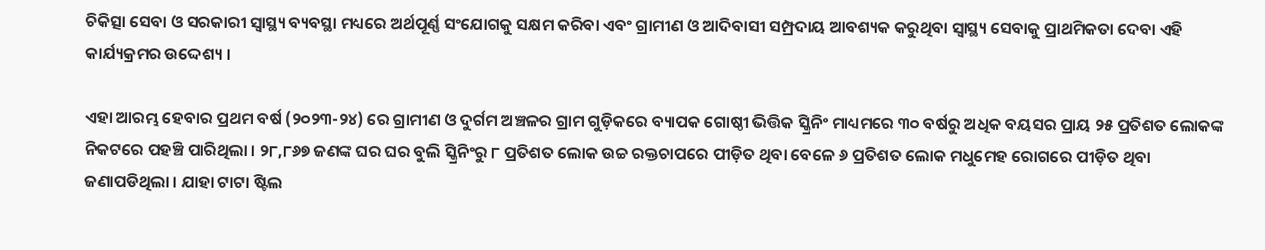ଚିକିତ୍ସା ସେବା ଓ ସରକାରୀ ସ୍ୱାସ୍ଥ୍ୟ ବ୍ୟବସ୍ଥା ମଧ୍ୟରେ ଅର୍ଥପୂର୍ଣ୍ଣ ସଂଯୋଗକୁ ସକ୍ଷମ କରିବା ଏବଂ ଗ୍ରାମୀଣ ଓ ଆଦିବାସୀ ସମ୍ପ୍ରଦାୟ ଆବଶ୍ୟକ କରୁଥିବା ସ୍ୱାସ୍ଥ୍ୟ ସେବାକୁ ପ୍ରାଥମିକତା ଦେବା ଏହି କାର୍ଯ୍ୟକ୍ରମର ଉଦ୍ଦେଶ୍ୟ ।

ଏହା ଆରମ୍ଭ ହେବାର ପ୍ରଥମ ବର୍ଷ (୨୦୨୩-୨୪) ରେ ଗ୍ରାମୀଣ ଓ ଦୁର୍ଗମ ଅଞ୍ଚଳର ଗ୍ରାମ ଗୁଡ଼ିକରେ ବ୍ୟାପକ ଗୋଷ୍ଠୀ ଭିତ୍ତିକ ସ୍କ୍ରିନିଂ ମାଧ୍ୟମରେ ୩୦ ବର୍ଷରୁ ଅଧିକ ବୟସର ପ୍ରାୟ ୨୫ ପ୍ରତିଶତ ଲୋକଙ୍କ ନିକଟରେ ପହଞ୍ଚି ପାରିଥିଲା । ୨୮,୮୬୭ ଜଣଙ୍କ ଘର ଘର ବୁଲି ସ୍କ୍ରିନିଂରୁ ୮ ପ୍ରତିଶତ ଲୋକ ଉଚ୍ଚ ରକ୍ତଚାପରେ ପୀଡ଼ିତ ଥିବା ବେଳେ ୬ ପ୍ରତିଶତ ଲୋକ ମଧୁମେହ ରୋଗରେ ପୀଡ଼ିତ ଥିବା ଜଣାପଡିଥିଲା । ଯାହା ଟାଟା ଷ୍ଟିଲ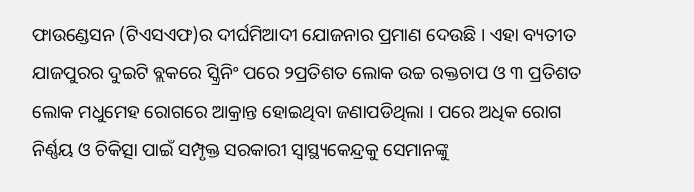ଫାଉଣ୍ଡେସନ (ଟିଏସଏଫ)ର ଦୀର୍ଘମିଆଦୀ ଯୋଜନାର ପ୍ରମାଣ ଦେଉଛି । ଏହା ବ୍ୟତୀତ ଯାଜପୁରର ଦୁଇଟି ବ୍ଲକରେ ସ୍କ୍ରିନିଂ ପରେ ୨ପ୍ରତିଶତ ଲୋକ ଉଚ୍ଚ ରକ୍ତଚାପ ଓ ୩ ପ୍ରତିଶତ ଲୋକ ମଧୁମେହ ରୋଗରେ ଆକ୍ରାନ୍ତ ହୋଇଥିବା ଜଣାପଡିଥିଲା । ପରେ ଅଧିକ ରୋଗ ନିର୍ଣ୍ଣୟ ଓ ଚିକିତ୍ସା ପାଇଁ ସମ୍ପୃକ୍ତ ସରକାରୀ ସ୍ୱାସ୍ଥ୍ୟକେନ୍ଦ୍ରକୁ ସେମାନଙ୍କୁ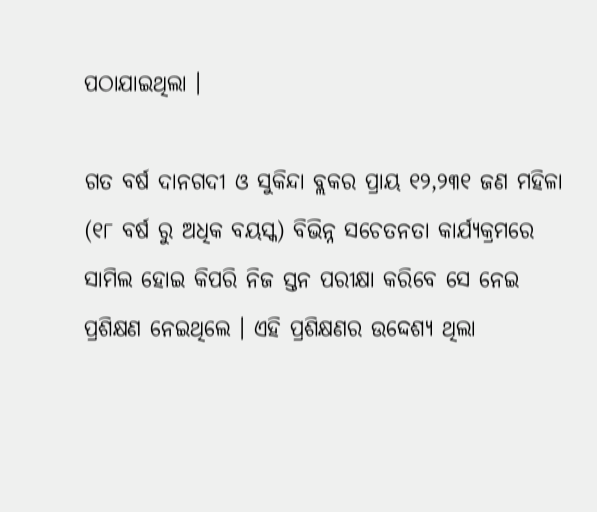ପଠାଯାଇଥିଲା ।

ଗତ ବର୍ଷ ଦାନଗଦୀ ଓ ସୁକିନ୍ଦା ବ୍ଲକର ପ୍ରାୟ ୧୨,୨୩୧ ଜଣ ମହିଳା (୧୮ ବର୍ଷ ରୁ ଅଧିକ ବୟସ୍କ) ବିଭିନ୍ନ ସଚେତନତା କାର୍ଯ୍ୟକ୍ରମରେ ସାମିଲ ହୋଇ କିପରି ନିଜ ସ୍ତନ ପରୀକ୍ଷା କରିବେ ସେ ନେଇ ପ୍ରଶିକ୍ଷଣ ନେଇଥିଲେ । ଏହି ପ୍ରଶିକ୍ଷଣର ଉଦ୍ଦେଶ୍ୟ ଥିଲା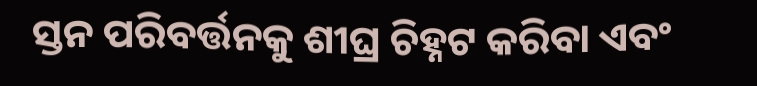ସ୍ତନ ପରିବର୍ତ୍ତନକୁ ଶୀଘ୍ର ଚିହ୍ନଟ କରିବା ଏବଂ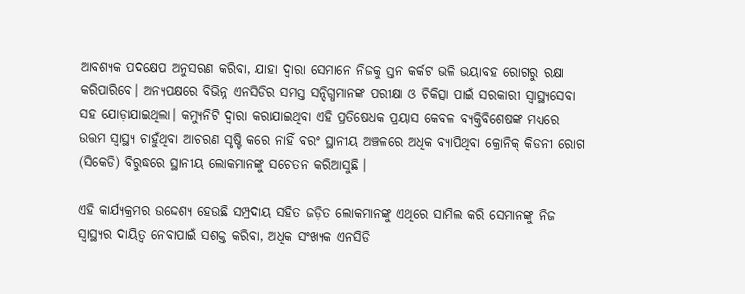ଆବଶ୍ୟକ ପଦକ୍ଷେପ ଅନୁସରଣ କରିବା, ଯାହା ଦ୍ୱାରା ସେମାନେ ନିଜକୁ ସ୍ତନ କର୍କଟ ଭଳି ଭୟାବହ ରୋଗରୁ ରକ୍ଷା କରିପାରିବେ। ଅନ୍ୟପକ୍ଷରେ ବିଭିନ୍ନ ଏନସିଡିର ସମସ୍ତ ସନ୍ଦିଗ୍ଧମାନଙ୍କ ପରୀକ୍ଷା ଓ ଚିକିତ୍ସା ପାଇଁ ସରକାରୀ ସ୍ୱାସ୍ଥ୍ୟସେବା ସହ ଯୋଡ଼ାଯାଇଥିଲା। କମ୍ୟୁନିଟି ଦ୍ୱାରା କରାଯାଇଥିବା ଏହି ପ୍ରତିଷେଧକ ପ୍ରୟାସ କେବଳ ବ୍ୟକ୍ତିବିଶେଷଙ୍କ ମଧ୍ୟରେ ଉତ୍ତମ ସ୍ୱାସ୍ଥ୍ୟ ଚାହୁଁଥିବା ଆଚରଣ ସୃଷ୍ଟି କରେ ନାହିଁ ବରଂ ସ୍ଥାନୀୟ ଅଞ୍ଚଳରେ ଅଧିକ ବ୍ୟାପିଥିବା କ୍ରୋନିକ୍ କିଡନୀ ରୋଗ (ସିକେଡି) ବିରୁଦ୍ଧରେ ସ୍ଥାନୀୟ ଲୋକମାନଙ୍କୁ ସଚେତନ କରିଆସୁଛି ।

ଏହି କାର୍ଯ୍ୟକ୍ରମର ଉଦ୍ଦେଶ୍ୟ ହେଉଛି ସମ୍ପ୍ରଦାୟ ସହିତ ଜଡ଼ିତ ଲୋକମାନଙ୍କୁ ଏଥିରେ ସାମିଲ କରି ସେମାନଙ୍କୁ ନିଜ ସ୍ୱାସ୍ଥ୍ୟର ଦାୟିତ୍ୱ ନେବାପାଇଁ ସଶକ୍ତ କରିବା, ଅଧିକ ସଂଖ୍ୟକ ଏନସିଡି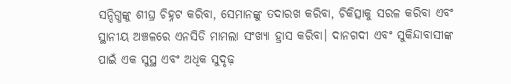ସନ୍ଦିଗ୍ଧଙ୍କୁ ଶୀଘ୍ର ଚିହ୍ନଟ କରିବା, ସେମାନଙ୍କୁ ତଦାରଖ କରିବା, ଚିକିତ୍ସାକୁ ସରଳ କରିବା ଏବଂ ସ୍ଥାନୀୟ ଅଞ୍ଚଳରେ ଏନସିଡି ମାମଲା ସଂଖ୍ୟା ହ୍ରାସ କରିବା। ଦାନଗଦୀ ଏବଂ ସୁକିନ୍ଦାବାସୀଙ୍କ ପାଇଁ ଏକ ସୁସ୍ଥ ଏବଂ ଅଧିକ ସୁଦୃଢ଼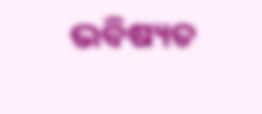ଭବିଷ୍ୟତ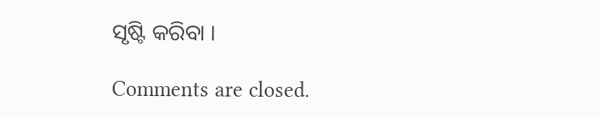ସୃଷ୍ଟି କରିବା ।

Comments are closed.